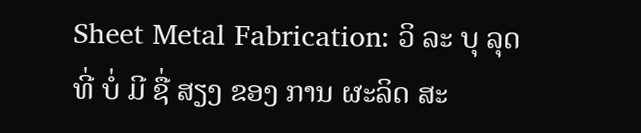Sheet Metal Fabrication: ວິ ລະ ບຸ ລຸດ ທີ່ ບໍ່ ມີ ຊື່ ສຽງ ຂອງ ການ ຜະລິດ ສະ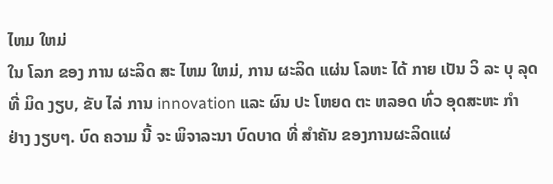ໄຫມ ໃຫມ່
ໃນ ໂລກ ຂອງ ການ ຜະລິດ ສະ ໄຫມ ໃຫມ່, ການ ຜະລິດ ແຜ່ນ ໂລຫະ ໄດ້ ກາຍ ເປັນ ວິ ລະ ບຸ ລຸດ ທີ່ ມິດ ງຽບ, ຂັບ ໄລ່ ການ innovation ແລະ ຜົນ ປະ ໂຫຍດ ຕະ ຫລອດ ທົ່ວ ອຸດສະຫະ ກໍາ ຢ່າງ ງຽບໆ. ບົດ ຄວາມ ນີ້ ຈະ ພິຈາລະນາ ບົດບາດ ທີ່ ສໍາຄັນ ຂອງການຜະລິດແຜ່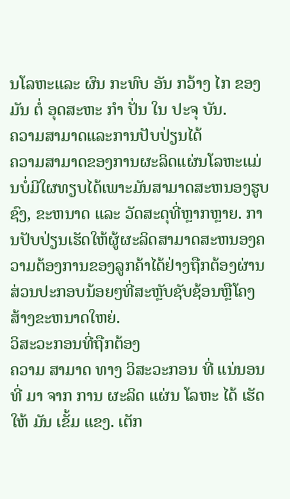ນໂລຫະແລະ ຜົນ ກະທົບ ອັນ ກວ້າງ ໄກ ຂອງ ມັນ ຕໍ່ ອຸດສະຫະ ກໍາ ປັ່ນ ໃນ ປະຈຸ ບັນ.
ຄວາມສາມາດແລະການປັບປ່ຽນໄດ້
ຄວາມສາມາດຂອງການຜະລິດແຜ່ນໂລຫະແມ່ນບໍ່ມີໃຜທຽບໄດ້ເພາະມັນສາມາດສະຫນອງຮູບຊົງ, ຂະຫນາດ ແລະ ວັດສະດຸທີ່ຫຼາກຫຼາຍ. ການປັບປ່ຽນເຮັດໃຫ້ຜູ້ຜະລິດສາມາດສະຫນອງຄວາມຕ້ອງການຂອງລູກຄ້າໄດ້ຢ່າງຖືກຕ້ອງຜ່ານສ່ວນປະກອບນ້ອຍໆທີ່ສະຫຼັບຊັບຊ້ອນຫຼືໂຄງສ້າງຂະຫນາດໃຫຍ່.
ວິສະວະກອນທີ່ຖືກຕ້ອງ
ຄວາມ ສາມາດ ທາງ ວິສະວະກອນ ທີ່ ແນ່ນອນ ທີ່ ມາ ຈາກ ການ ຜະລິດ ແຜ່ນ ໂລຫະ ໄດ້ ເຮັດ ໃຫ້ ມັນ ເຂັ້ມ ແຂງ. ເຕັກ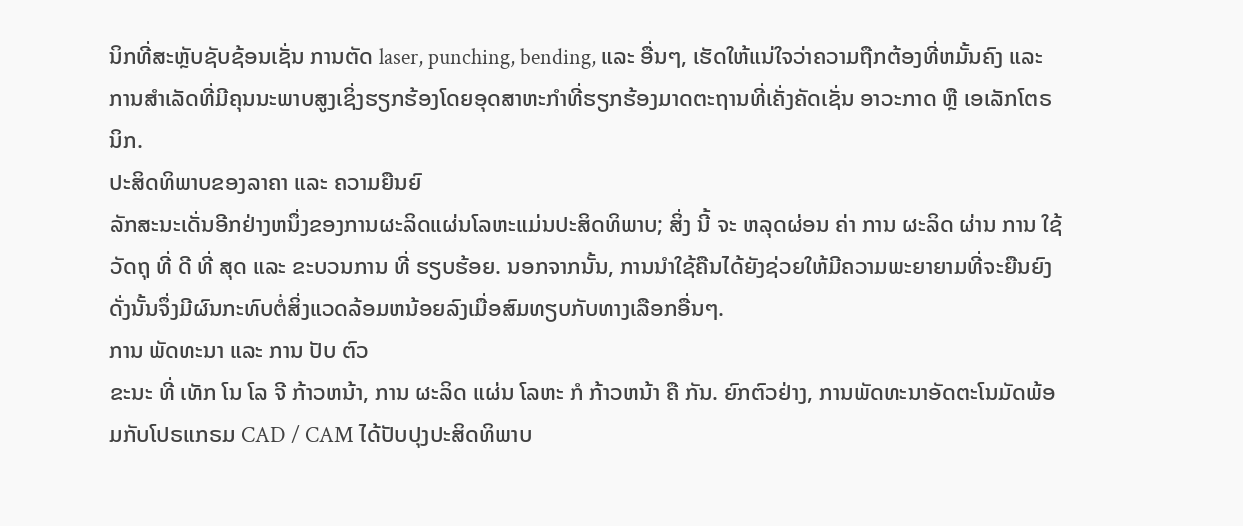ນິກທີ່ສະຫຼັບຊັບຊ້ອນເຊັ່ນ ການຕັດ laser, punching, bending, ແລະ ອື່ນໆ, ເຮັດໃຫ້ແນ່ໃຈວ່າຄວາມຖືກຕ້ອງທີ່ຫມັ້ນຄົງ ແລະ ການສໍາເລັດທີ່ມີຄຸນນະພາບສູງເຊິ່ງຮຽກຮ້ອງໂດຍອຸດສາຫະກໍາທີ່ຮຽກຮ້ອງມາດຕະຖານທີ່ເຄັ່ງຄັດເຊັ່ນ ອາວະກາດ ຫຼື ເອເລັກໂຕຣນິກ.
ປະສິດທິພາບຂອງລາຄາ ແລະ ຄວາມຍືນຍົ
ລັກສະນະເດັ່ນອີກຢ່າງຫນຶ່ງຂອງການຜະລິດແຜ່ນໂລຫະແມ່ນປະສິດທິພາບ; ສິ່ງ ນີ້ ຈະ ຫລຸດຜ່ອນ ຄ່າ ການ ຜະລິດ ຜ່ານ ການ ໃຊ້ ວັດຖຸ ທີ່ ດີ ທີ່ ສຸດ ແລະ ຂະບວນການ ທີ່ ຮຽບຮ້ອຍ. ນອກຈາກນັ້ນ, ການນໍາໃຊ້ຄືນໄດ້ຍັງຊ່ວຍໃຫ້ມີຄວາມພະຍາຍາມທີ່ຈະຍືນຍົງ ດັ່ງນັ້ນຈຶ່ງມີຜົນກະທົບຕໍ່ສິ່ງແວດລ້ອມຫນ້ອຍລົງເມື່ອສົມທຽບກັບທາງເລືອກອື່ນໆ.
ການ ພັດທະນາ ແລະ ການ ປັບ ຕົວ
ຂະນະ ທີ່ ເທັກ ໂນ ໂລ ຈີ ກ້າວຫນ້າ, ການ ຜະລິດ ແຜ່ນ ໂລຫະ ກໍ ກ້າວຫນ້າ ຄື ກັນ. ຍົກຕົວຢ່າງ, ການພັດທະນາອັດຕະໂນມັດພ້ອມກັບໂປຣແກຣມ CAD / CAM ໄດ້ປັບປຸງປະສິດທິພາບ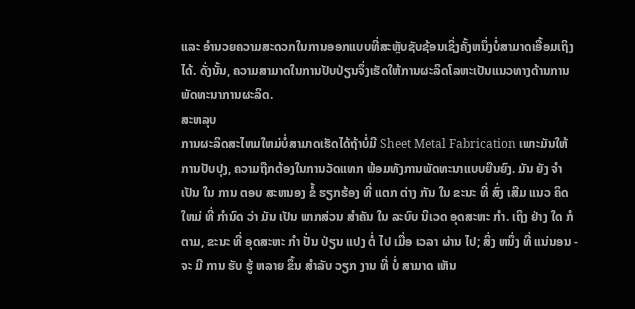ແລະ ອໍານວຍຄວາມສະດວກໃນການອອກແບບທີ່ສະຫຼັບຊັບຊ້ອນເຊິ່ງຄັ້ງຫນຶ່ງບໍ່ສາມາດເອື້ອມເຖິງໄດ້. ດັ່ງນັ້ນ, ຄວາມສາມາດໃນການປັບປ່ຽນຈຶ່ງເຮັດໃຫ້ການຜະລິດໂລຫະເປັນແນວທາງດ້ານການພັດທະນາການຜະລິດ.
ສະຫລຸບ
ການຜະລິດສະໄຫມໃຫມ່ບໍ່ສາມາດເຮັດໄດ້ຖ້າບໍ່ມີ Sheet Metal Fabrication ເພາະມັນໃຫ້ການປັບປຸງ, ຄວາມຖືກຕ້ອງໃນການວັດແທກ ພ້ອມທັງການພັດທະນາແບບຍືນຍົງ. ມັນ ຍັງ ຈໍາ ເປັນ ໃນ ການ ຕອບ ສະຫນອງ ຂໍ້ ຮຽກຮ້ອງ ທີ່ ແຕກ ຕ່າງ ກັນ ໃນ ຂະນະ ທີ່ ສົ່ງ ເສີມ ແນວ ຄິດ ໃຫມ່ ທີ່ ກໍານົດ ວ່າ ມັນ ເປັນ ພາກສ່ວນ ສໍາຄັນ ໃນ ລະບົບ ນິເວດ ອຸດສະຫະ ກໍາ. ເຖິງ ຢ່າງ ໃດ ກໍ ຕາມ, ຂະນະ ທີ່ ອຸດສະຫະ ກໍາ ປັ່ນ ປ່ຽນ ແປງ ຕໍ່ ໄປ ເມື່ອ ເວລາ ຜ່ານ ໄປ; ສິ່ງ ຫນຶ່ງ ທີ່ ແນ່ນອນ - ຈະ ມີ ການ ຮັບ ຮູ້ ຫລາຍ ຂຶ້ນ ສໍາລັບ ວຽກ ງານ ທີ່ ບໍ່ ສາມາດ ເຫັນ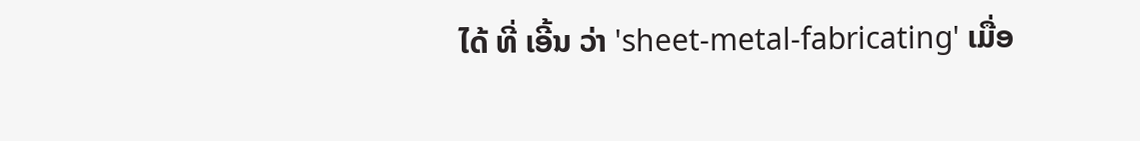ໄດ້ ທີ່ ເອີ້ນ ວ່າ 'sheet-metal-fabricating' ເມື່ອ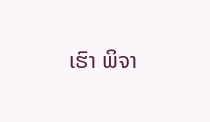ເຮົາ ພິຈາ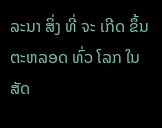ລະນາ ສິ່ງ ທີ່ ຈະ ເກີດ ຂຶ້ນ ຕະຫລອດ ທົ່ວ ໂລກ ໃນ ສັດ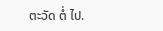ຕະວັດ ຕໍ່ ໄປ.